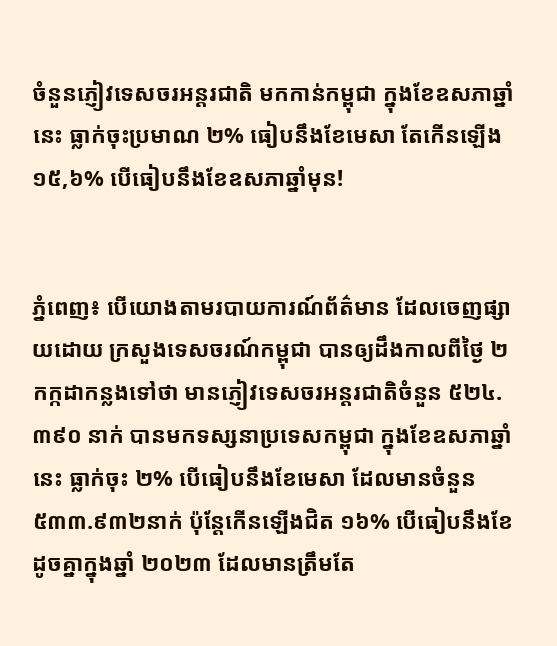ចំនួនភ្ញៀវទេសចរអន្តរជាតិ មកកាន់កម្ពុជា ក្នុងខែឧសភាឆ្នាំនេះ ធ្លាក់ចុះប្រមាណ ២% ធៀបនឹងខែមេសា តែកើនឡើង ១៥,៦% បើធៀបនឹងខែឧសភាឆ្នាំមុន!


ភ្នំពេញ៖ បើយោងតាមរបាយការណ៍ព័ត៌មាន ដែលចេញផ្សាយដោយ ក្រសួងទេសចរណ៍កម្ពុជា បានឲ្យដឹងកាលពីថ្ងៃ ២ កក្កដាកន្លងទៅថា មានភ្ញៀវទេសចរអន្តរជាតិចំនួន ៥២៤.៣៩០ នាក់ បានមកទស្សនាប្រទេសកម្ពុជា ក្នុងខែឧសភាឆ្នាំនេះ ធ្លាក់ចុះ ២% បើធៀបនឹងខែមេសា ដែលមានចំនួន ៥៣៣.៩៣២នាក់ ប៉ុន្តែកើនឡើងជិត ១៦% បើធៀបនឹងខែដូចគ្នាក្នុងឆ្នាំ ២០២៣ ដែលមានត្រឹមតែ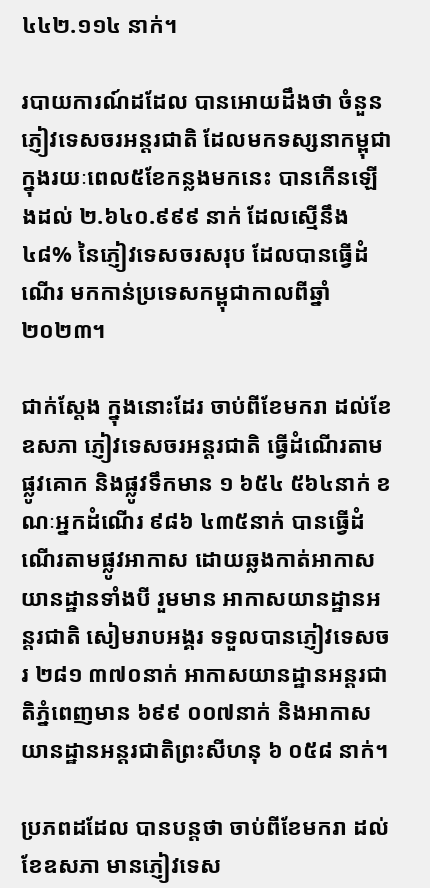៤៤២.១១៤ នាក់។

របាយការណ៍ដដែល បានអោយដឹងថា ចំនួនភ្ញៀវទេសចរអន្តរជាតិ ដែលមកទស្សនាកម្ពុជា ក្នុងរយៈពេល៥ខែកន្លងមកនេះ បានកើនឡើងដល់ ២.៦៤០.៩៩៩ នាក់ ដែលស្មើនឹង ៤៨% នៃភ្ញៀវទេសចរសរុប ដែលបានធ្វើដំណើរ មកកាន់ប្រទេសកម្ពុជាកាលពីឆ្នាំ ២០២៣។

ជាក់ស្តែង ក្នុងនោះដែរ ចាប់ពីខែមករា ដល់ខែឧសភា ភ្ញៀវទេសចរអន្តរជាតិ ធ្វើដំណើរតាមផ្លូវគោក និងផ្លូវទឹកមាន ១ ៦៥៤ ៥៦៤នាក់ ខណៈអ្នកដំណើរ ៩៨៦ ៤៣៥នាក់ បានធ្វើដំណើរតាមផ្លូវអាកាស ដោយឆ្លងកាត់អាកាសយានដ្ឋានទាំងបី រួមមាន អាកាសយានដ្ឋានអន្តរជាតិ សៀមរាបអង្គរ ទទួលបានភ្ញៀវទេសចរ ២៨១ ៣៧០នាក់ អាកាសយានដ្ឋានអន្តរជាតិភ្នំពេញមាន ៦៩៩ ០០៧នាក់ និងអាកាសយានដ្ឋានអន្តរជាតិព្រះសីហនុ ៦ ០៥៨ នាក់។

ប្រភពដដែល បានបន្តថា ចាប់ពីខែមករា ដល់ខែឧសភា មានភ្ញៀវទេស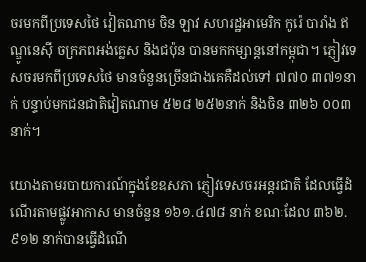ចរមកពីប្រទេសថៃ វៀតណាម ចិន ឡាវ សហរដ្ឋអាមេរិក កូរ៉េ បារាំង ឥណ្ឌូនេស៊ី ចក្រភពអង់គ្លេស និងជប៉ុន បានមកកម្សាន្តនៅកម្ពុជា។ ភ្ញៀវទេសចរមកពីប្រទេសថៃ មានចំនួនច្រើនជាងគេគឺដល់ទៅ ៧៧០ ៣៧១នាក់ បន្ទាប់មកជនជាតិវៀតណាម ៥២៨ ២៥២នាក់ និងចិន ៣២៦ ០០៣នាក់។

យោងតាមរបាយការណ៍ក្នុងខែឧសភា ភ្ញៀវទេសចរអន្តរជាតិ ដែលធ្វើដំណើរតាមផ្លូវអាកាស មានចំនួន ១៦១.៤៧៨ នាក់ ខណៈដែល ៣៦២.៩១២ នាក់បានធ្វើដំណើ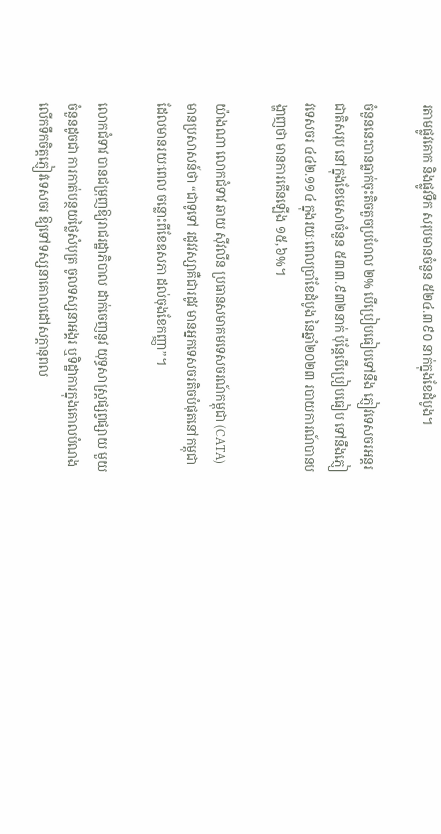រតាមផ្លូវគោក និងផ្លូវទឹក សរុបមានចំនួន ៥២៤.៣៩០ នាក់ក្នុងខែដំបូង។

ចំនួននេះបានធ្លាក់ចុះតិចតួចប្រហែល ២% បើប្រៀបធៀបទៅនឹង ភ្ញៀវទេសចរអន្តរជាតិសរុប នៅក្នុងខែមេសាចំនួន ៥៣៣.៩៣២នាក់ ប៉ុន្តែបើប្រៀបធៀប ទៅនឹងភ្ញៀវទេសចរ ៤៤២.១១៤ ក្នុងរយៈពេលប្រាំខែដំបូង នៃឆ្នាំ២០២៣ របាយការណ៍បានបង្ហាញថា មានការកើនឡើង ១៥,៦%។

យ៉ាងណា លោកជំទាវ ឆាយ ស៊ីវលីន ប្រធានសមាគមទេសចរណ៍កម្ពុជា (CATA) មានប្រសាសន៍ថា “ជាទូទៅ រដូវវស្សាគឺជារដូវ មានអ្នកទេសចរតិចបំផុតនៅកម្ពុជា ដែលមានរយៈពេល ចន្លោះពីខែឧសភា ដល់ចុងខែកញ្ញា”។

លោកជំទាវ បានជម្រុញឱ្យរាជរដ្ឋាភិបាល ដាក់ចេញនូវ យុទ្ធសាស្ត្រផ្សព្វផ្សាយ មួយចំនួនដូចជា ការកាត់បន្ថយថ្លៃសំបុត្រ ចូលទស្សនាអង្គរ ឬទិដ្ឋាការក្នុងគោលបំណង លើកទឹកចិត្តភ្ញៀវទេសចរ ឱ្យទៅទស្សនាគោលដៅសក្តានុពល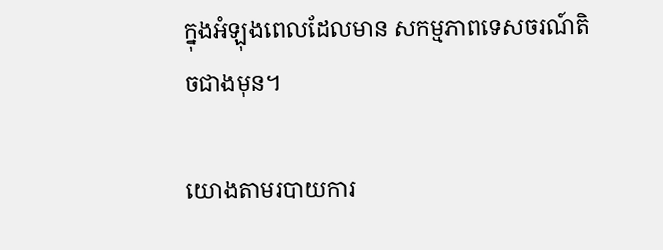ក្នុងអំឡុងពេលដែលមាន សកម្មភាពទេសចរណ៍តិចជាងមុន។

យោងតាមរបាយការ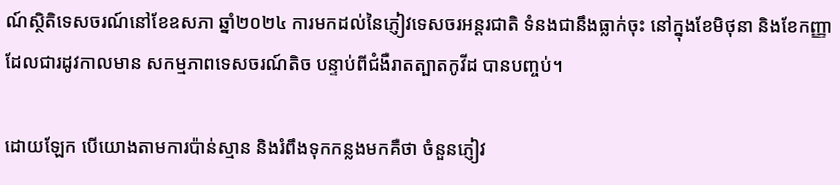ណ៍ស្ថិតិទេសចរណ៍នៅខែឧសភា ឆ្នាំ២០២៤ ការមកដល់នៃភ្ញៀវទេសចរអន្តរជាតិ ទំនងជានឹងធ្លាក់ចុះ នៅក្នុងខែមិថុនា និងខែកញ្ញា ដែលជារដូវកាលមាន សកម្មភាពទេសចរណ៍តិច បន្ទាប់ពីជំងឺរាតត្បាតកូវីដ បានបញ្ចប់។

ដោយឡែក បើយោងតាមការប៉ាន់ស្មាន និងរំពឹងទុកកន្លងមកគឺថា ចំនួនភ្ញៀវ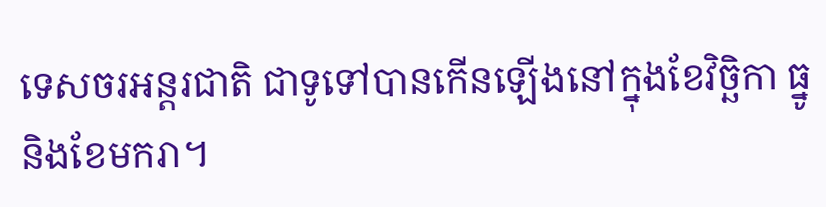ទេសចរអន្តរជាតិ ជាទូទៅបានកើនឡើងនៅក្នុងខែវិច្ឆិកា ធ្នូ និងខែមករា។